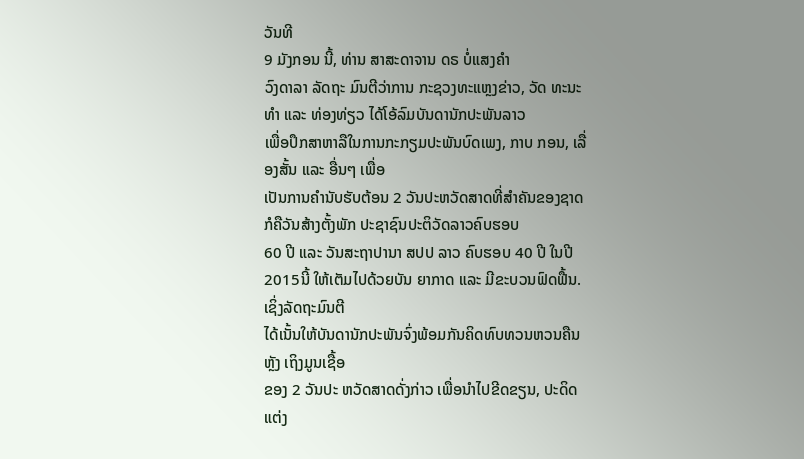ວັນທີ
9 ມັງກອນ ນີ້, ທ່ານ ສາສະດາຈານ ດຣ ບໍ່ແສງຄຳ
ວົງດາລາ ລັດຖະ ມົນຕີວ່າການ ກະຊວງທະແຫຼງຂ່າວ, ວັດ ທະນະທຳ ແລະ ທ່ອງທ່ຽວ ໄດ້ໂອ້ລົມບັນດານັກປະພັນລາວ
ເພື່ອປຶກສາຫາລືໃນການກະກຽມປະພັນບົດເພງ, ກາບ ກອນ, ເລື່ອງສັ້ນ ແລະ ອື່ນໆ ເພື່ອ
ເປັນການຄຳນັບຮັບຕ້ອນ 2 ວັນປະຫວັດສາດທີ່ສຳຄັນຂອງຊາດ ກໍຄືວັນສ້າງຕັ້ງພັກ ປະຊາຊົນປະຕິວັດລາວຄົບຮອບ
60 ປີ ແລະ ວັນສະຖາປານາ ສປປ ລາວ ຄົບຮອບ 40 ປີ ໃນປີ 2015ນີ້ ໃຫ້ເຕັມໄປດ້ວຍບັນ ຍາກາດ ແລະ ມີຂະບວນຟົດຟື້ນ.
ເຊິ່ງລັດຖະມົນຕີ
ໄດ້ເນັ້ນໃຫ້ບັນດານັກປະພັນຈົ່ງພ້ອມກັນຄິດທົບທວນຫວນຄືນຫຼັງ ເຖິງມູນເຊື້ອ
ຂອງ 2 ວັນປະ ຫວັດສາດດັ່ງກ່າວ ເພື່ອນຳໄປຂີດຂຽນ, ປະດິດແຕ່ງ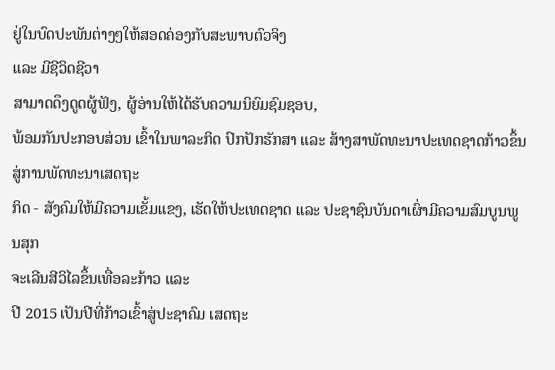ຢູ່ໃນບົດປະພັນຕ່າງໆໃຫ້ສອດຄ່ອງກັບສະພາບຕົວຈິງ
ແລະ ມີຊີວິດຊີວາ
ສາມາດດຶງດູດຜູ້ຟັງ, ຜູ້ອ່ານໃຫ້ໄດ້ຮັບຄວາມນິຍົມຊົມຊອບ,
ພ້ອມກັນປະກອບສ່ວນ ເຂົ້າໃນພາລະກິດ ປົກປັກຮັກສາ ແລະ ສ້າງສາພັດທະນາປະເທດຊາດກ້າວຂຶ້ນສູ່ການພັດທະນາເສດຖະ
ກິດ - ສັງຄົມໃຫ້ມີຄວາມເຂັ້ມແຂງ, ເຮັດໃຫ້ປະເທດຊາດ ແລະ ປະຊາຊົນບັນດາເຜົ່າມີຄວາມສົມບູນພູນສຸກ
ຈະເລີນສີວິໄລຂຶ້ນເທື່ອລະກ້າວ ແລະ
ປີ 2015 ເປັນປີທີ່ກ້າວເຂົ້າສູ່ປະຊາຄົມ ເສດຖະ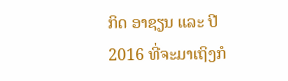ກິດ ອາຊຽນ ແລະ ປີ
2016 ທີ່ຈະມາເຖິງກໍ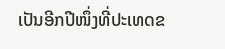ເປັນອີກປີໜຶ່ງທີ່ປະເທດຂ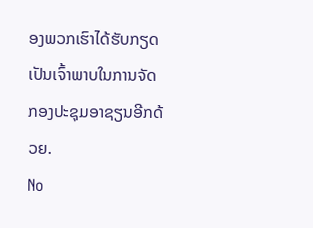ອງພວກເຮົາໄດ້ຮັບກຽດເປັນເຈົ້າພາບໃນການຈັດກອງປະຊຸມອາຊຽນອີກດ້ວຍ.
No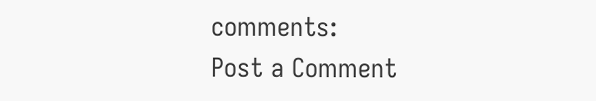comments:
Post a Comment